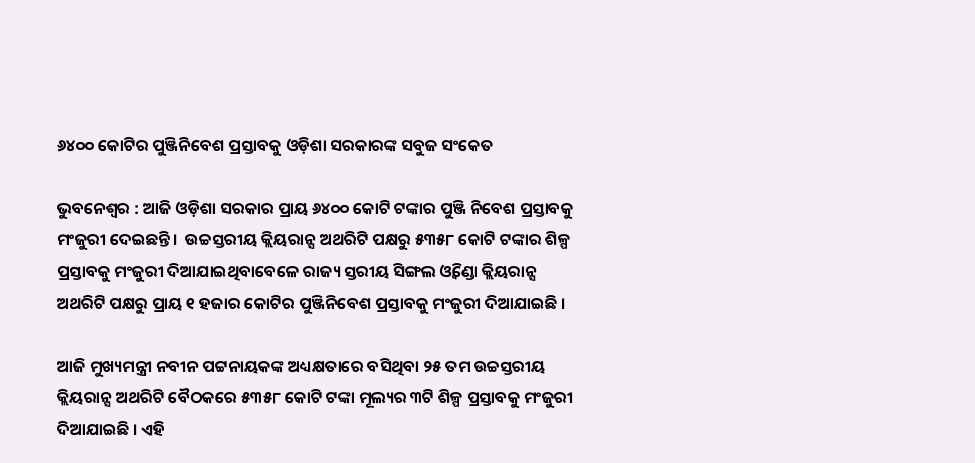୬୪୦୦ କୋଟିର ପୁଞ୍ଜିନିବେଶ ପ୍ରସ୍ତାବକୁ ଓଡ଼ିଶା ସରକାରଙ୍କ ସବୁଜ ସଂକେତ

ଭୁବନେଶ୍ବର : ଆଜି ଓଡ଼ିଶା ସରକାର ପ୍ରାୟ ୬୪୦୦ କୋଟି ଟଙ୍କାର ପୁଞ୍ଜି ନିବେଶ ପ୍ରସ୍ତାବକୁ ମଂଜୁରୀ ଦେଇଛନ୍ତି ।  ଉଚ୍ଚସ୍ତରୀୟ କ୍ଲିୟରାନ୍ସ ଅଥରିଟି ପକ୍ଷରୁ ୫୩୫୮ କୋଟି ଟଙ୍କାର ଶିଳ୍ପ ପ୍ରସ୍ତାବକୁ ମଂଜୁରୀ ଦିଆଯାଇଥିବାବେଳେ ରାଜ୍ୟ ସ୍ତରୀୟ ସିଙ୍ଗଲ ଓ୍ବିଣ୍ଡୋ କ୍ଲିୟରାନ୍ସ ଅଥରିଟି ପକ୍ଷରୁ ପ୍ରାୟ ୧ ହଜାର କୋଟିର ପୁଞ୍ଜିନିବେଶ ପ୍ରସ୍ତାବକୁ ମଂଜୁରୀ ଦିଆଯାଇଛି ।

ଆଜି ମୁଖ୍ୟମନ୍ତ୍ରୀ ନବୀନ ପଟ୍ଟନାୟକଙ୍କ ଅଧ୍ୟକ୍ଷତାରେ ବସିଥିବା ୨୫ ତମ ଉଚ୍ଚସ୍ତରୀୟ କ୍ଲିୟରାନ୍ସ ଅଥରିଟି ବୈଠକରେ ୫୩୫୮ କୋଟି ଟଙ୍କା ମୂଲ୍ୟର ୩ଟି ଶିଳ୍ପ ପ୍ରସ୍ତାବକୁ ମଂଜୁରୀ ଦିଆଯାଇଛି । ଏହି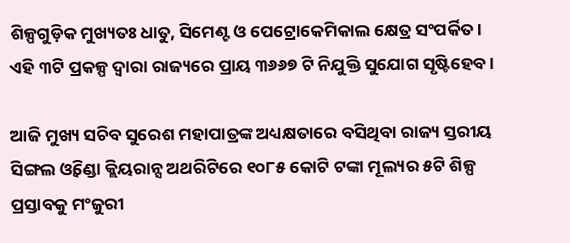ଶିଳ୍ପଗୁଡ଼ିକ ମୁଖ୍ୟତଃ ଧାତୁ, ସିମେଣ୍ଟ ଓ ପେଟ୍ରୋକେମିକାଲ କ୍ଷେତ୍ର ସଂପର୍କିତ । ଏହି ୩ଟି ପ୍ରକଳ୍ପ ଦ୍ବାରା ରାଜ୍ୟରେ ପ୍ରାୟ ୩୬୬୭ ଟି ନିଯୁକ୍ତି ସୁଯୋଗ ସୃଷ୍ଟିହେବ ।

ଆଜି ମୁଖ୍ୟ ସଚିବ ସୁରେଶ ମହାପାତ୍ରଙ୍କ ଅଧ୍ୟକ୍ଷତାରେ ବସିଥିବା ରାଜ୍ୟ ସ୍ତରୀୟ ସିଙ୍ଗଲ ଓ୍ବିଣ୍ଡୋ କ୍ଲିୟରାନ୍ସ ଅଥରିଟିରେ ୧୦୮୫ କୋଟି ଟଙ୍କା ମୂଲ୍ୟର ୫ଟି ଶିଳ୍ପ ପ୍ରସ୍ତାବକୁ ମଂଜୁରୀ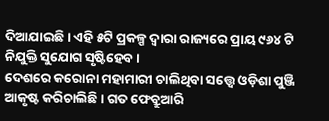ଦିଆଯାଇଛି । ଏହି ୫ଟି ପ୍ରକଳ୍ପ ଦ୍ବାରା ରାଜ୍ୟରେ ପ୍ରାୟ ୯୬୪ ଟି ନିଯୁକ୍ତି ସୁଯୋଗ ସୃଷ୍ଟିହେବ ।
ଦେଶରେ କରୋନା ମହାମାରୀ ଚାଲିଥିବା ସତ୍ତ୍ବେ ଓଡ଼ିଶା ପୁଞ୍ଜି ଆକୃଷ୍ଟ କରିଚାଲିଛି । ଗତ ଫେବ୍ରୁଆରି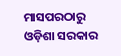ମାସପରଠାରୁ ଓଡ଼ିଶା ସରକାର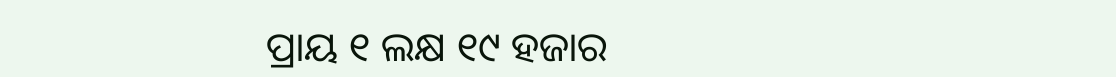ପ୍ରାୟ ୧ ଲକ୍ଷ ୧୯ ହଜାର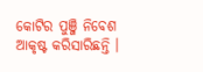କୋଟିର ପୁଞ୍ଜି ନିବେଶ ଆକୃଷ୍ଟ କରିସାରିଛନ୍ତି ।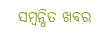ସମ୍ବନ୍ଧିତ ଖବର